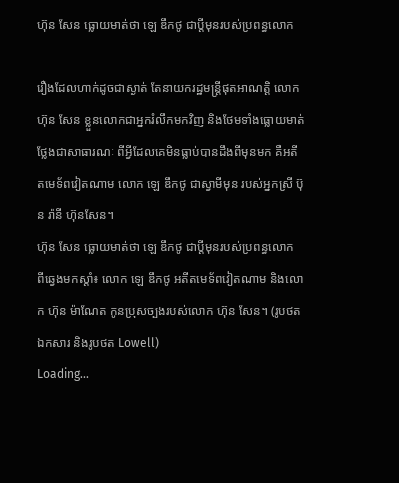ហ៊ុន សែន ធ្លោយមាត់ថា ឡេ ឌឹកថូ ជាប្ដីមុនរបស់ប្រពន្ធលោក

រឿងដែលហាក់ដូចជាស្ងាត់ តែនាយករដ្ឋមន្ត្រីផុតអាណត្តិ លោក ហ៊ុន សែន ខ្លួនលោកជាអ្នករំលឹកមកវិញ និងថែមទាំងធ្លោយមាត់ ថ្លែងជាសាធារណៈ ពីអ្វីដែលគេមិនធ្លាប់បានដឹងពីមុនមក គឺអតីតមេទ័ពវៀតណាម លោក ឡេ ឌឹកថូ ជាស្វាមីមុន របស់អ្នកស្រី ប៊ុន រ៉ានី ហ៊ុនសែន។
ហ៊ុន សែន ធ្លោយមាត់ថា ឡេ ឌឹកថូ ជាប្ដីមុនរបស់ប្រពន្ធលោក
ពីឆ្វេងមកស្ដាំ៖ លោក ឡេ ឌឹកថូ អតីតមេទ័ពវៀតណាម និងលោក ហ៊ុន ម៉ាណែត កូនប្រុសច្បងរបស់លោក ហ៊ុន សែន។ (រូបថតឯកសារ និងរូបថត Lowell)
Loading...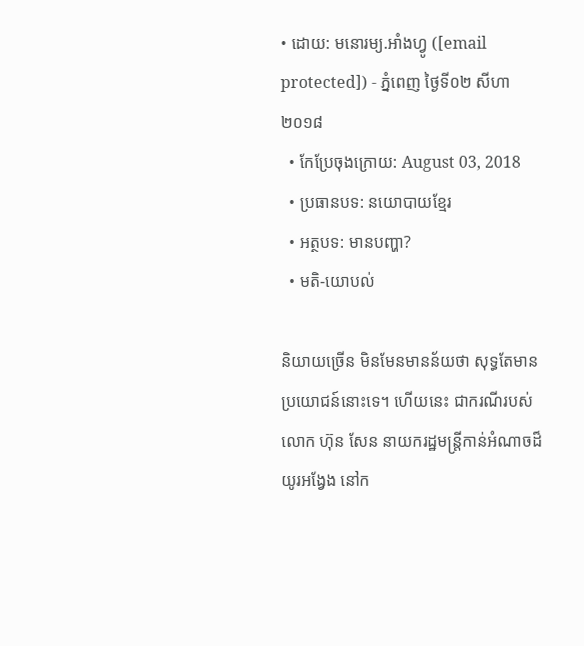• ដោយ: មនោរម្យ.អាំងហ្វូ ([email protected]) - ភ្នំពេញ ថ្ងៃទី០២ សីហា ២០១៨
  • កែប្រែចុងក្រោយ: August 03, 2018
  • ប្រធានបទ: នយោបាយខ្មែរ
  • អត្ថបទ: មានបញ្ហា?
  • មតិ-យោបល់

និយាយច្រើន មិនមែនមានន័យថា សុទ្ធតែមានប្រយោជន៍នោះទេ។ ហើយនេះ ជាករណីរបស់លោក ហ៊ុន សែន នាយករដ្ឋមន្ត្រីកាន់អំណាចដ៏យូរអង្វែង នៅក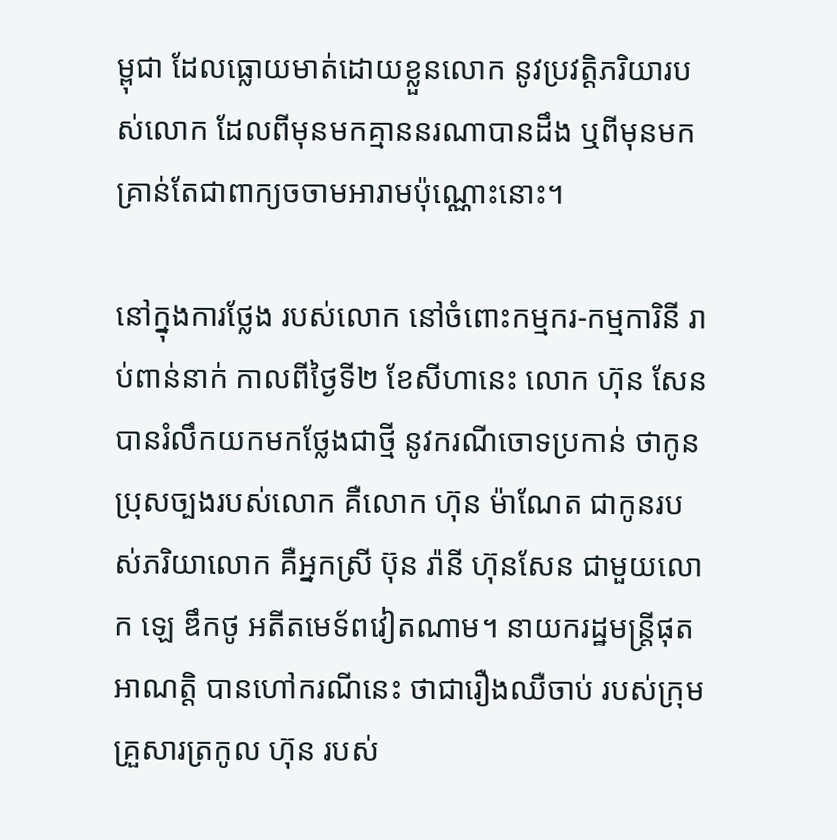ម្ពុជា ដែលធ្លោយមាត់ដោយខ្លួនលោក នូវប្រវត្តិភរិយារបស់លោក ដែលពីមុនមកគ្មាននរណាបានដឹង ឬពីមុនមក គ្រាន់តែជាពាក្យចចាមអារាមប៉ុណ្ណោះនោះ។

នៅក្នុងការថ្លែង របស់លោក នៅចំពោះកម្មករ-កម្មការិនី រាប់ពាន់នាក់ កាលពីថ្ងៃទី២ ខែសីហានេះ លោក ហ៊ុន សែន បានរំលឹកយកមកថ្លែងជាថ្មី នូវករណីចោទប្រកាន់ ថាកូនប្រុសច្បងរបស់លោក គឺលោក ហ៊ុន ម៉ាណែត ជាកូនរបស់ភរិយាលោក គឺអ្នកស្រី ប៊ុន រ៉ានី ហ៊ុនសែន ជាមួយលោក ឡេ ឌឹកថូ អតីតមេទ័ពវៀតណាម។ នាយករដ្ឋមន្ត្រីផុតអាណត្តិ បានហៅករណីនេះ ថាជារឿងឈឺចាប់ របស់ក្រុមគ្រួសារត្រកូល ហ៊ុន របស់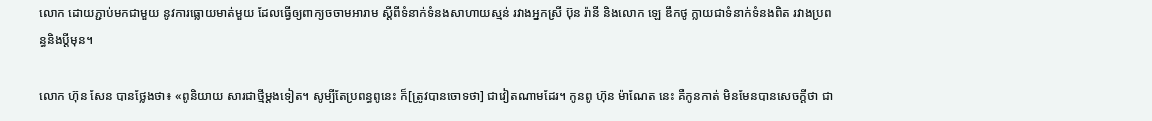លោក ដោយភ្ជាប់មកជាមួយ នូវការធ្លោយមាត់មួយ ដែលធ្វើឲ្យពាក្យចចាមអារាម ស្ដីពីទំនាក់ទំនងសាហាយស្មន់ រវាងអ្នកស្រី ប៊ុន រ៉ានី និងលោក ឡេ ឌឹកថូ ក្លាយជាទំនាក់ទំនងពិត រវាងប្រពន្ធនិងប្ដីមុន។

លោក ហ៊ុន សែន បានថ្លែងថា៖ «ពូនិយាយ សារជាថ្មីម្ដងទៀត។ សូម្បីតែប្រពន្ធពូនេះ ក៏[ត្រូវបានចោទថា] ជាវៀតណាមដែរ។ កូនពូ ហ៊ុន ម៉ាណែត នេះ គឺកូនកាត់ មិនមែនបានសេចក្ដីថា ជា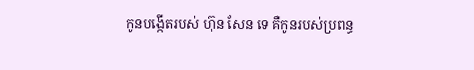កូនបង្កើតរបស់ ហ៊ុន សែន ទេ គឺកូនរបស់ប្រពន្ធ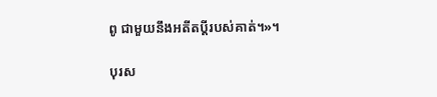ពូ ជាមួយនឹងអតីតប្ដីរបស់គាត់។»។

បុរស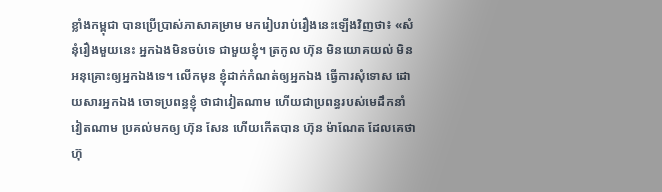ខ្លាំងកម្ពុជា បានប្រើប្រាស់ភាសាគម្រាម មករៀបរាប់រឿងនេះឡើងវិញថា៖ «សំនុំរឿងមួយនេះ អ្នកឯងមិនចប់ទេ ជាមួយខ្ញុំ។ ត្រកូល ហ៊ុន មិនយោគយល់ មិនអនុគ្រោះឲ្យអ្នកឯងទេ។ លើកមុន ខ្ញុំដាក់កំណត់ឲ្យអ្នកឯង ធ្វើការសុំទោស ដោយសារអ្នកឯង ចោទប្រពន្ធខ្ញុំ ថាជាវៀតណាម ហើយជាប្រពន្ធរបស់មេដឹកនាំវៀតណាម ប្រគល់មកឲ្យ ហ៊ុន សែន ហើយកើតបាន ហ៊ុន ម៉ាណែត ដែលគេថា ហ៊ុ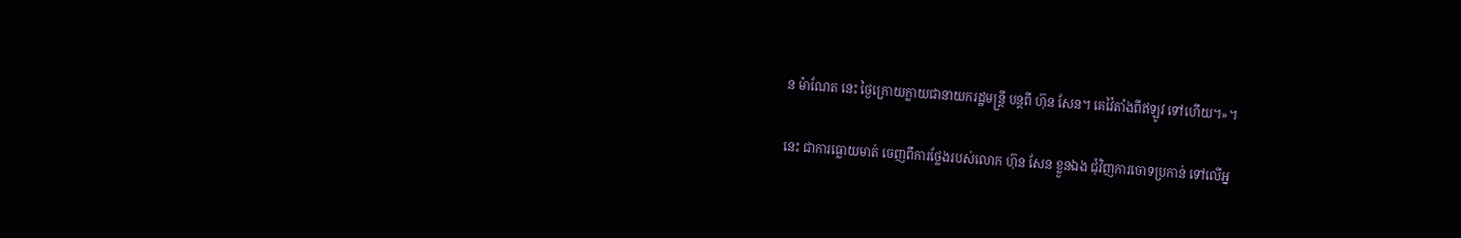ន ម៉ាណែត នេះ ថ្ងៃក្រោយក្លាយជានាយករដ្ឋមន្ត្រី បន្តពី ហ៊ុន សែន។ គេវ៉ៃតាំងពីឥឡូវ ទៅហើយ។»។

នេះ ជាការធ្លោយមាត់ ចេញពីការថ្លែងរបស់លោក ហ៊ុន សែន ខ្លួនឯង ជុំវិញការចោទប្រកាន់ ទៅលើអ្ន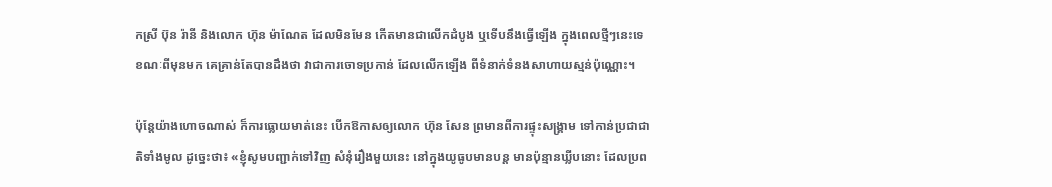កស្រី ប៊ុន រ៉ានី និងលោក ហ៊ុន ម៉ាណែត ដែលមិនមែន កើតមានជាលើកដំបូង ឬទើបនឹងធ្វើឡើង ក្នុងពេលថ្មីៗនេះទេ ខណៈពីមុនមក គេគ្រាន់តែបានដឹងថា វាជាការចោទប្រកាន់ ដែលលើកឡើង ពីទំនាក់ទំនងសាហាយស្មន់ប៉ុណ្ណោះ។

ប៉ុន្តែយ៉ាងហោចណាស់ ក៏ការធ្លោយមាត់នេះ បើកឱកាសឲ្យលោក ហ៊ុន សែន ព្រមានពីការផ្ទុះសង្គ្រាម ទៅកាន់ប្រជាជាតិទាំងមូល ដូច្នេះថា៖ «ខ្ញុំសូមបញ្ជាក់ទៅវិញ សំនុំរឿងមួយនេះ នៅក្នុងយូធូបមានបន្ត មានប៉ុន្មានឃ្លីបនោះ ដែលប្រព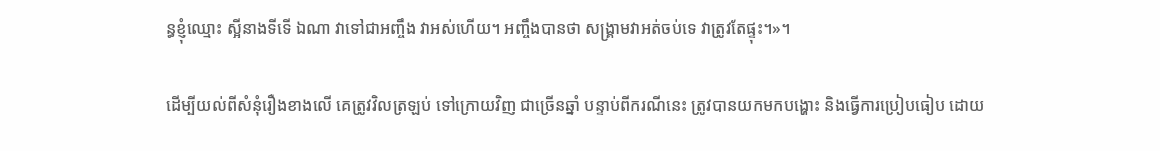ន្ធខ្ញុំឈ្មោះ ស្អីនាងទីទើ ឯណា វាទៅជាអញ្ចឹង វាអស់ហើយ។ អញ្ចឹងបានថា សង្គ្រាមវាអត់ចប់ទេ វាត្រូវតែផ្ទុះ។»។

ដើម្បីយល់ពីសំនុំរឿងខាងលើ គេត្រូវវិលត្រឡប់ ទៅក្រោយវិញ ជាច្រើនឆ្នាំ បន្ទាប់ពីករណីនេះ ត្រូវបានយកមកបង្ហោះ និងធ្វើការប្រៀបធៀប ដោយ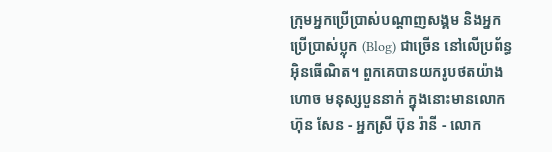ក្រុមអ្នកប្រើប្រាស់បណ្ដាញសង្គម និងអ្នកប្រើប្រាស់ប្លុក (Blog) ជាច្រើន នៅលើប្រព័ន្ធអ៊ិនធើណិត។ ពួកគេបានយករូបថតយ៉ាងហោច មនុស្សបួននាក់ ក្នុងនោះមានលោក ហ៊ុន សែន - អ្នកស្រី ប៊ុន រ៉ានី - លោក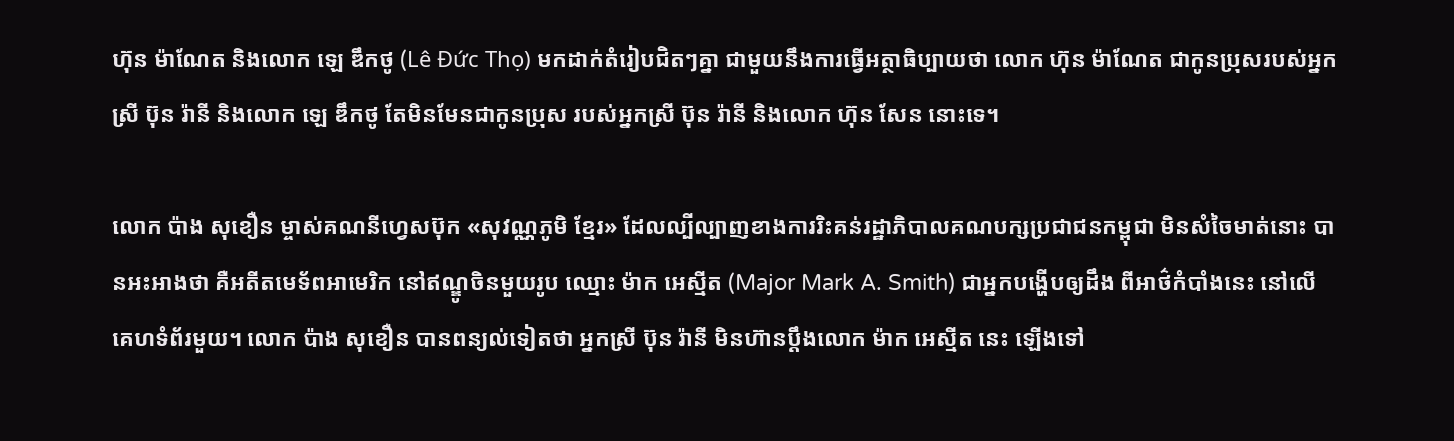ហ៊ុន ម៉ាណែត និងលោក ឡេ ឌឹកថូ (Lê Đức Thọ) មកដាក់តំរៀបជិតៗគ្នា ជាមួយនឹងការធ្វើអត្ថាធិប្បាយថា លោក ហ៊ុន ម៉ាណែត ជាកូនប្រុសរបស់អ្នកស្រី ប៊ុន រ៉ានី និងលោក ឡេ ឌឹកថូ តែមិនមែនជាកូនប្រុស របស់អ្នកស្រី ប៊ុន រ៉ានី និងលោក ហ៊ុន សែន នោះទេ។

លោក ប៉ាង សុខឿន ម្ចាស់គណនីហ្វេសប៊ុក «សុវណ្ណភូមិ ខ្មែរ» ដែលល្បីល្បាញខាងការរិះគន់រដ្ឋាភិបាលគណបក្សប្រជាជនកម្ពុជា មិនសំចៃមាត់នោះ បានអះអាងថា គឺអតីតមេទ័ពអាមេរិក នៅឥណ្ឌូចិនមួយរូប ឈ្មោះ ម៉ាក អេស្មីត (Major Mark A. Smith) ជាអ្នកបង្ហើបឲ្យដឹង ពីអាថ៌កំបាំងនេះ នៅលើគេហទំព័រមួយ។ លោក ប៉ាង សុខឿន បានពន្យល់ទៀតថា អ្នកស្រី ប៊ុន រ៉ានី មិនហ៊ានប្ដឹងលោក ម៉ាក អេស្មីត នេះ ឡើងទៅ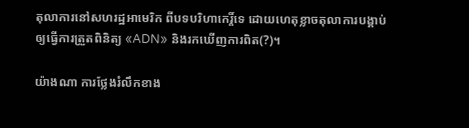តុលាការនៅសហរដ្ឋអាមេរិក ពីបទបរិហាកេរ្តិ៍ទេ ដោយហេតុខ្លាចតុលាការបង្គាប់ ឲ្យធ្វើការត្រួតពិនិត្យ «ADN» និងរកឃើញការពិត(?)។

យ៉ាងណា ការថ្លែងរំលឹកខាង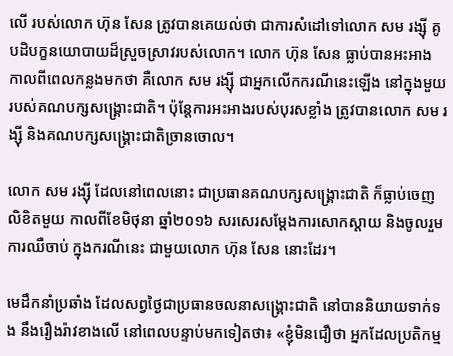លើ របស់លោក ហ៊ុន សែន ត្រូវបានគេយល់ថា ជាការសំដៅទៅលោក សម រង្ស៊ី គូបដិបក្ខនយោបាយដ៏ស្រួចស្រាវរបស់លោក។ លោក ហ៊ុន សែន ធ្លាប់បានអះអាង កាលពីពេលកន្លងមកថា គឺលោក សម រង្ស៊ី ជាអ្នកលើកករណីនេះឡើង នៅក្នុងមួយ របស់គណបក្សសង្គ្រោះជាតិ។ ប៉ុន្តែការអះអាងរបស់បុរសខ្លាំង ត្រូវបានលោក សម រង្ស៊ី និងគណបក្សសង្គ្រោះជាតិច្រានចោល។

លោក សម រង្ស៊ី ដែលនៅពេលនោះ ជាប្រធានគណបក្សសង្គ្រោះជាតិ ក៏ធ្លាប់ចេញលិខិតមួយ កាលពីខែមិថុនា ឆ្នាំ២០១៦ សរសេរសម្ដែងការសោកស្ដាយ និងចូលរួមការឈឺចាប់ ក្នុងករណីនេះ ជាមួយលោក ហ៊ុន សែន នោះដែរ។

មេដឹកនាំប្រឆាំង ដែលសព្វថ្ងៃជាប្រធានចលនាសង្គ្រោះជាតិ នៅបាននិយាយទាក់ទង នឹងរឿងរ៉ាវខាងលើ នៅពេលបន្ទាប់មកទៀតថា៖ «ខ្ញុំមិនជឿថា អ្នកដែលប្រតិកម្ម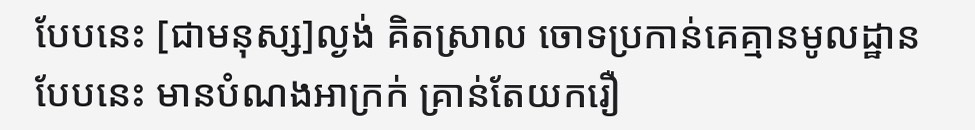បែបនេះ [ជាមនុស្ស]ល្ងង់ គិតស្រាល ចោទប្រកាន់គេគ្មានមូលដ្ឋានបែបនេះ មានបំណងអាក្រក់ គ្រាន់តែយករឿ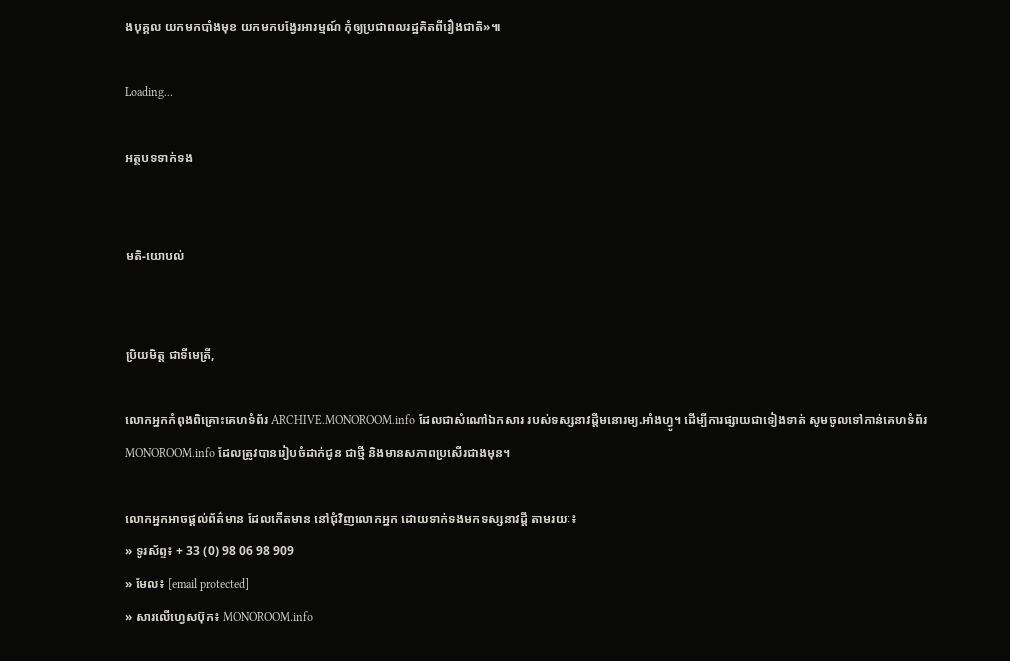ងបុគ្គល យកមកបាំងមុខ យកមកបង្វែរអារម្មណ៍ កុំឲ្យប្រជាពលរដ្ឋគិតពីរឿងជាតិ»៕

Loading...

អត្ថបទទាក់ទង


មតិ-យោបល់


ប្រិយមិត្ត ជាទីមេត្រី,

លោកអ្នកកំពុងពិគ្រោះគេហទំព័រ ARCHIVE.MONOROOM.info ដែលជាសំណៅឯកសារ របស់ទស្សនាវដ្ដីមនោរម្យ.អាំងហ្វូ។ ដើម្បីការផ្សាយជាទៀងទាត់ សូមចូលទៅកាន់គេហទំព័រ MONOROOM.info ដែលត្រូវបានរៀបចំដាក់ជូន ជាថ្មី និងមានសភាពប្រសើរជាងមុន។

លោកអ្នកអាចផ្ដល់ព័ត៌មាន ដែលកើតមាន នៅជុំវិញលោកអ្នក ដោយទាក់ទងមកទស្សនាវដ្ដី តាមរយៈ៖
» ទូរស័ព្ទ៖ + 33 (0) 98 06 98 909
» មែល៖ [email protected]
» សារលើហ្វេសប៊ុក៖ MONOROOM.info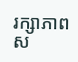រក្សាភាពស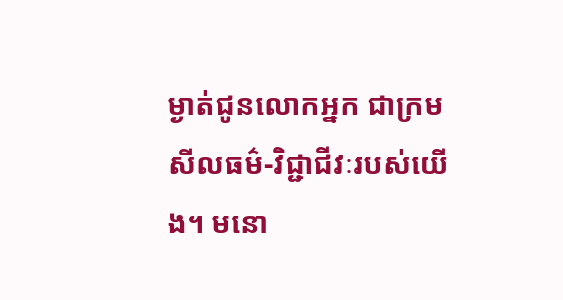ម្ងាត់ជូនលោកអ្នក ជាក្រមសីលធម៌-វិជ្ជាជីវៈរបស់យើង។ មនោ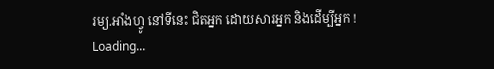រម្យ.អាំងហ្វូ នៅទីនេះ ជិតអ្នក ដោយសារអ្នក និងដើម្បីអ្នក !
Loading...